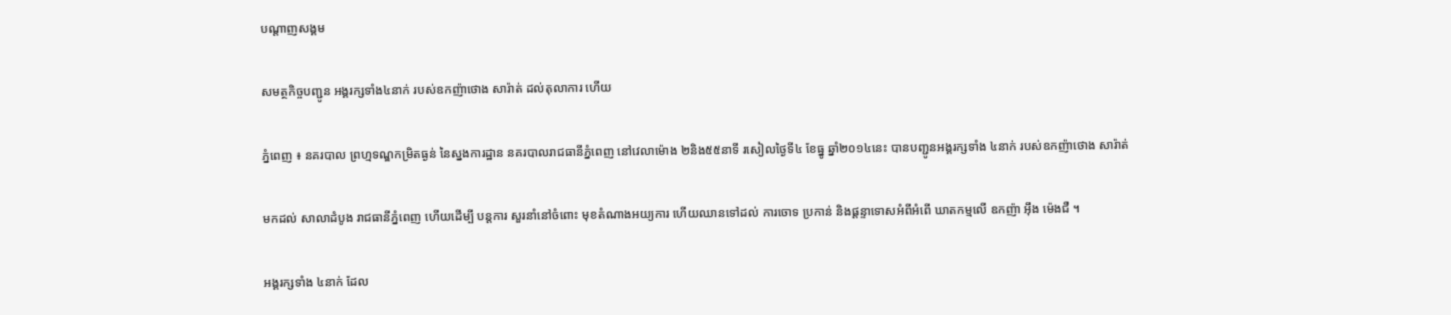បណ្តាញសង្គម

សមត្ថកិច្ចបញ្ជូន អង្គរក្សទាំង៤នាក់ របស់ឧកញ៉ាថោង សារ៉ាត់ ដល់តុលាការ ហើយ

ភ្នំពេញ ៖ នគរបាល ព្រហ្មទណ្ឌកម្រិតធ្ងន់ នៃស្នងការដ្ឋាន នគរបាលរាជធានីភ្នំពេញ នៅវេលាម៉ោង ២និង៥៥នាទី រសៀលថ្ងៃទី៤ ខែធ្នូ ឆ្នាំ២០១៤នេះ បានបញ្ជូនអង្គរក្សទាំង ៤នាក់ របស់ឧកញ៉ាថោង សារ៉ាត់

មកដល់ សាលាដំបូង រាជធានីភ្នំពេញ ហើយដើម្បី បន្ដការ សួរនាំនៅចំពោះ មុខតំណាងអយ្យការ ហើយឈានទៅដល់ ការចោទ ប្រកាន់ និងផ្ដន្ទាទោសអំពីអំពើ ឃាតកម្មលើ ឧកញ៉ា អ៊ឹង ម៉េងជឺ ។

អង្គរក្សទាំង ៤នាក់ ដែល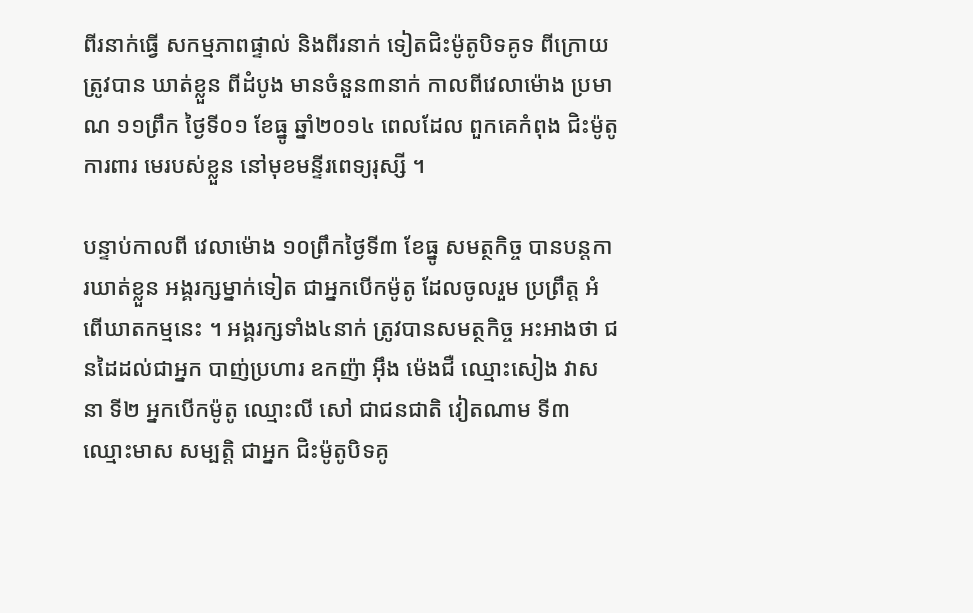ពីរនាក់ធ្វើ សកម្មភាពផ្ទាល់ និងពីរនាក់ ទៀតជិះម៉ូតូបិទគូទ ពីក្រោយ ត្រូវបាន ឃាត់ខ្លួន ពីដំបូង មានចំនួន៣នាក់ កាលពីវេលាម៉ោង ប្រមាណ ១១ព្រឹក ថ្ងៃទី០១ ខែធ្នូ ឆ្នាំ២០១៤ ពេលដែល ពួកគេកំពុង ជិះម៉ូតូការពារ មេរបស់ខ្លួន នៅមុខមន្ទីរពេទ្យរុស្សី ។

បន្ទាប់កាលពី វេលាម៉ោង ១០ព្រឹកថ្ងៃទី៣ ខែធ្នូ សមត្ថកិច្ច បានបន្ដការឃាត់ខ្លួន អង្គរក្សម្នាក់ទៀត ជាអ្នកបើកម៉ូតូ ដែលចូលរួម ប្រព្រឹត្ដ អំពើឃាតកម្មនេះ ។ អង្គរក្សទាំង៤នាក់ ត្រូវបានសមត្ថកិច្ច អះអាងថា ជនដៃដល់ជាអ្នក បាញ់ប្រហារ ឧកញ៉ា អ៊ឹង ម៉េងជឺ ឈ្មោះសៀង វាសនា ទី២ អ្នកបើកម៉ូតូ ឈ្មោះលី សៅ ជាជនជាតិ វៀតណាម ទី៣ឈ្មោះមាស សម្បត្ដិ ជាអ្នក ជិះម៉ូតូបិទគូ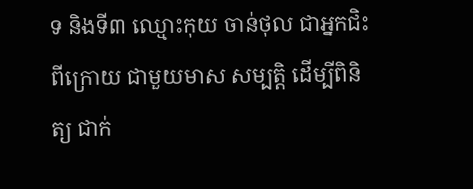ទ និងទី៣ ឈ្មោះកុយ ចាន់ថុល ជាអ្នកជិះពីក្រោយ ជាមួយមាស សម្បត្ដិ ដើម្បីពិនិត្យ ជាក់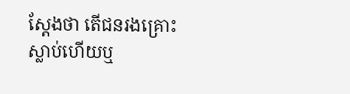ស្ដែងថា តើជនរងគ្រោះ ស្លាប់ហើយឬ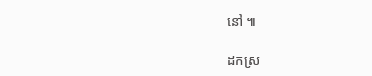នៅ ៕

ដកស្រ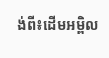ង់ពី៖ដើមអម្ពិល